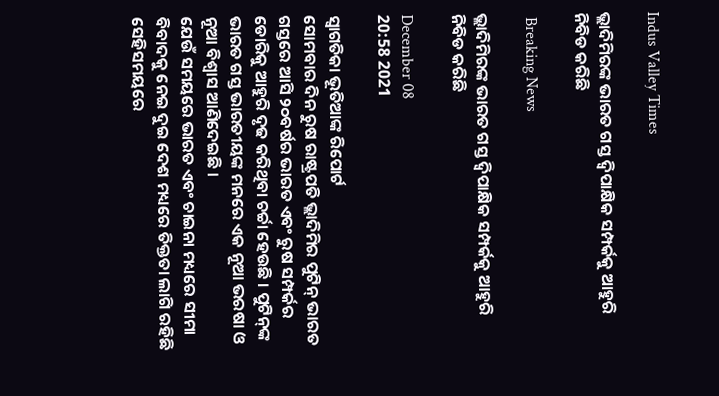Indus Valley Times

ଭ୍ଲାଦିମିରଙ୍କ ଭାରତ ଗସ୍ତ ଦ୍ୱିପାକ୍ଷିକ ସମ୍ପର୍କକୁ ଆହୁରି ନିବିଡ କରିଛି

 Breaking News

ଭ୍ଲାଦିମିରଙ୍କ ଭାରତ ଗସ୍ତ ଦ୍ୱିପାକ୍ଷିକ ସମ୍ପର୍କକୁ ଆହୁରି ନିବିଡ କରିଛି

December 08
20:58 2021

ସ୍ୱାଗତିକା ଭୂତିଆଙ୍କ ରିପୋର୍ଟ
ସୋମବାର ଦିନ ରୁଷ ରାଷ୍ଟ୍ରପତି ଭ୍ଲାଦିମିର ପୁଟିନ୍ ଭାରତ ଗସ୍ତରେ ଆସି ୨୦ବର୍ଷର ଭାରତ ଏବଂ ରୁଷ ସମ୍ପର୍କର ଡୋରିକୁ ଆହୁରି ଦୃଢ କରିଥିବା ଚର୍ଚ୍ଚା ହେଉଛି । ପୁଟିନ୍‌ଙ୍କ ଭାରତ ଗସ୍ତ ଭାରତୀୟଙ୍କ ମନରେ ଏକ ନୂଆ ଭରଷା ଓ ନୂଆ ବିଶ୍ୱାସ ଆଣିଦେଇଛି ।
ଯେଉଁ ସମୟରେ ଭାରତ ଏବଂ ଚାଇନା ମଧ୍ୟରେ ସୀମା ବିବାଦକୁ ନେଇ ଦୁଇ ଦେଶ ମଧ୍ୟରେ ତିକ୍ତତା ଲାଗି ରହିଛି ସେହିସମୟରେ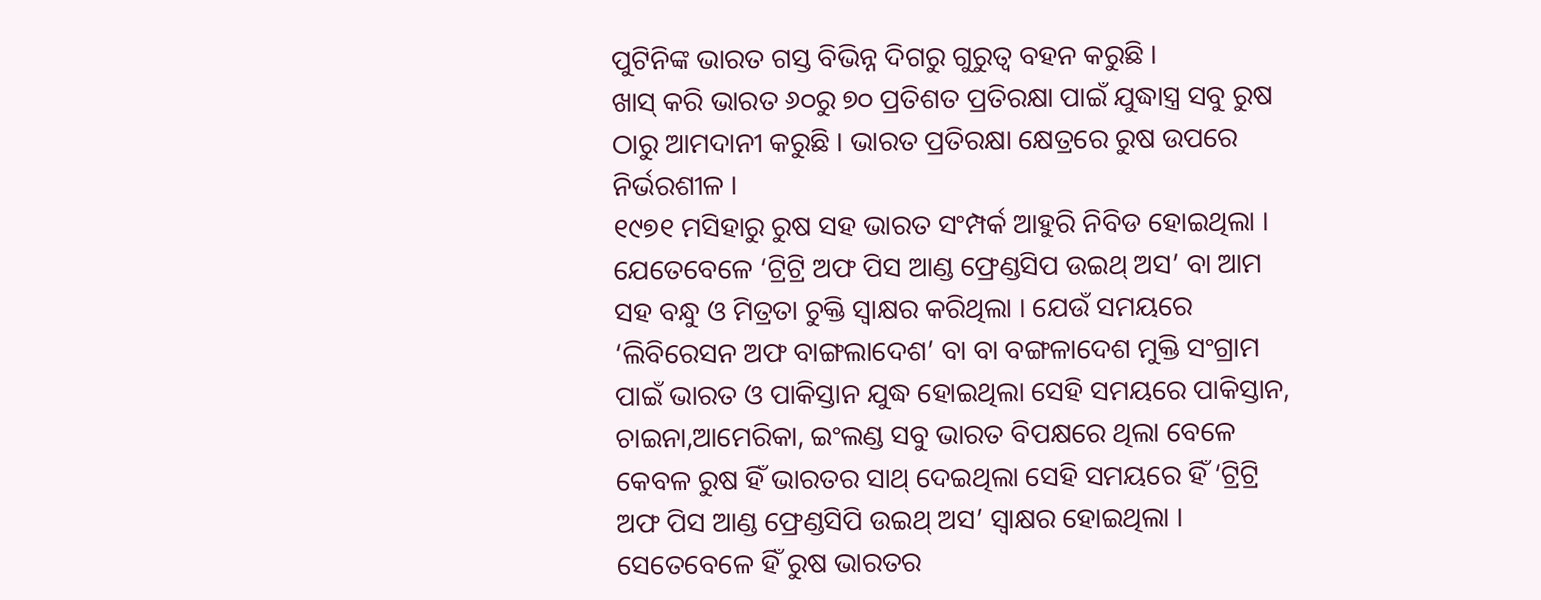ପୁଟିନିଙ୍କ ଭାରତ ଗସ୍ତ ବିଭିନ୍ନ ଦିଗରୁ ଗୁରୁତ୍ୱ ବହନ କରୁଛି ।
ଖାସ୍ କରି ଭାରତ ୬୦ରୁ ୭୦ ପ୍ରତିଶତ ପ୍ରତିରକ୍ଷା ପାଇଁ ଯୁଦ୍ଧାସ୍ତ୍ର ସବୁ ରୁଷ ଠାରୁ ଆମଦାନୀ କରୁଛି । ଭାରତ ପ୍ରତିରକ୍ଷା କ୍ଷେତ୍ରରେ ରୁଷ ଉପରେ ନିର୍ଭରଶୀଳ ।
୧୯୭୧ ମସିହାରୁ ରୁଷ ସହ ଭାରତ ସଂମ୍ପର୍କ ଆହୁରି ନିବିଡ ହୋଇଥିଲା । ଯେତେବେଳେ ‘ଟ୍ରିଟ୍ରି ଅଫ ପିସ ଆଣ୍ଡ ଫ୍ରେଣ୍ଡସିପ ଉଇଥ୍ ଅସ’ ବା ଆମ ସହ ବନ୍ଧୁ ଓ ମିତ୍ରତା ଚୁକ୍ତି ସ୍ୱାକ୍ଷର କରିଥିଲା । ଯେଉଁ ସମୟରେ ‘ଲିବିରେସନ ଅଫ ବାଙ୍ଗଲାଦେଶ’ ବା ବା ବଙ୍ଗଳାଦେଶ ମୁକ୍ତି ସଂଗ୍ରାମ ପାଇଁ ଭାରତ ଓ ପାକିସ୍ତାନ ଯୁଦ୍ଧ ହୋଇଥିଲା ସେହି ସମୟରେ ପାକିସ୍ତାନ, ଚାଇନା,ଆମେରିକା, ଇଂଲଣ୍ଡ ସବୁ ଭାରତ ବିପକ୍ଷରେ ଥିଲା ବେଳେ କେବଳ ରୁଷ ହିଁ ଭାରତର ସାଥ୍ ଦେଇଥିଲା ସେହି ସମୟରେ ହିଁ ‘ଟ୍ରିଟ୍ରି ଅଫ ପିସ ଆଣ୍ଡ ଫ୍ରେଣ୍ଡସିପି ଉଇଥ୍ ଅସ’ ସ୍ୱାକ୍ଷର ହୋଇଥିଲା । ସେତେବେଳେ ହିଁ ରୁଷ ଭାରତର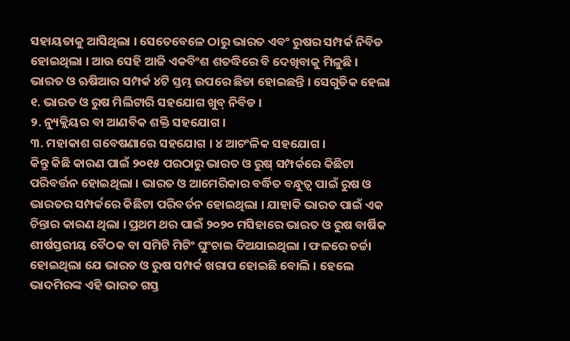ସହାୟତାକୁ ଆସିଥିଲା । ସେତେବେଳେ ଠାରୁ ଭାରତ ଏବଂ ରୁଷର ସମ୍ପର୍କ ନିବିଡ ହୋଇଥିଲା । ଆଉ ସେହି ଆଜି ଏକବିଂଶ ଶତଦ୍ଧିରେ ବି ଦେଖିବାକୁ ମିଳୁଛି ।
ଭାରତ ଓ ଋଷିଆର ସମ୍ପର୍କ ୪ଟି ସ୍ତମ୍ଭ ଉପରେ ଛିଡା ହୋଇଛନ୍ତି । ସେଗୁଡିକ ହେଲା
୧. ଭାରତ ଓ ରୁଷ ମିଲିଟାରି ସହଯୋଗ ଖୁବ୍ ନିବିଡ ।
୨. ନ୍ୟୁକ୍ଲିୟର ବା ଆଣବିକ ଶକ୍ତି ସହଯୋଗ ।
୩. ମହାକାଶ ଗବେଷଣାରେ ସହଯୋଗ । ୪ ଆଚଂଳିକ ସହଯୋଗ ।
କିନ୍ତୁ କିଛି କାରଣ ପାଇଁ ୨୦୧୫ ପରଠାରୁ ଭାରତ ଓ ରୁଷ୍ ସମ୍ପର୍କରେ କିଛିଟା ପରିବର୍ତ୍ତନ ହୋଇଥିଲା । ଭାରତ ଓ ଆମେରିକାର ବର୍ଦ୍ଧିତ ବନ୍ଧୁତ୍ୱ ପାଇଁ ରୁଷ ଓ ଭାରତର ସମ୍ପର୍କରେ କିଛିଟା ପରିବର୍ତନ ହୋଇଥିଲା । ଯାହାକି ଭାରତ ପାଇଁ ଏକ ଚିନ୍ତାର କାରଣ ଥିଲା । ପ୍ରଥମ ଥର ପାଇଁ ୨୦୨୦ ମସିହାରେ ଭାରତ ଓ ରୁଷ ବାର୍ଷିକ ଶୀର୍ଷସ୍ତରୀୟ ବୈଠକ ବା ସମିଟି ମିଟିଂ ଘୁଂଚାଇ ଦିଅଯାଇଥିଲା । ଫଳରେ ଚର୍ଚ୍ଚା ହୋଇଥିଲା ଯେ ଭାରତ ଓ ରୁଷ ସମ୍ପର୍କ ଖରାପ ହୋଇଛି ବୋଲି । ହେଲେ ଭାଦମିରଙ୍କ ଏହି ଭାରତ ଗସ୍ତ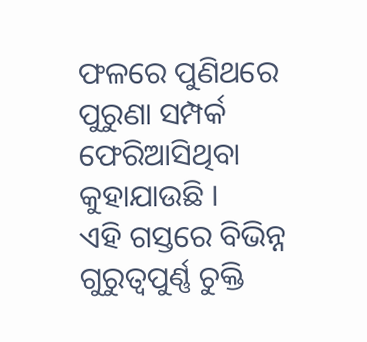ଫଳରେ ପୁଣିଥରେ ପୁରୁଣା ସମ୍ପର୍କ ଫେରିଆସିଥିବା କୁହାଯାଉଛି ।
ଏହି ଗସ୍ତରେ ବିଭିନ୍ନ ଗୁରୁତ୍ୱପୁର୍ଣ୍ଣ ଚୁକ୍ତି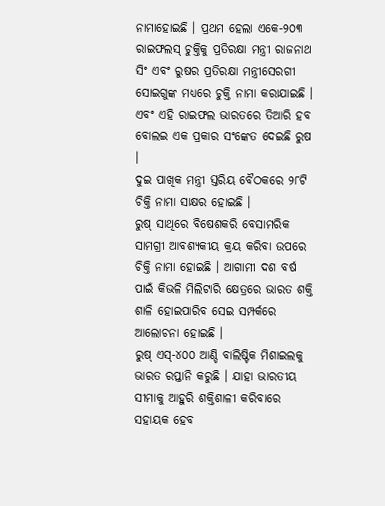ନାମାହୋଇଛି । ପ୍ରଥମ ହେଲା ଏକେ-୨୦୩ ରାଇଫଲସ୍ ଚୁକ୍ତିକୁ ପ୍ରତିରକ୍ଷା ମନ୍ତ୍ରୀ ରାଜନାଥ ସିଂ ଏବଂ ରୁଷର ପ୍ରତିରକ୍ଷା ମନ୍ତ୍ରୀସେରଗୀ ସୋଇଗୁଙ୍କ ମଧ୍ୟରେ ଚୁକ୍ତି ନାମା କରାଯାଇଛି । ଏବଂ ଏହି ରାଇଫଲ ଭାରତରେ ତିଆରି ହବ ବୋଲଇ ଏକ ପ୍ରକାର ସଂଙ୍କେତ ଦେଇଛି ରୁଷ ।
ଦୁଇ ପାଖିକ ମନ୍ତ୍ରୀ ସ୍ତରିୟ ବୈଠକରେ ୨୮ଟି ଚିକ୍ତି ନାମା ସାକ୍ଷର ହୋଇଛି ।
ରୁଷ୍ ସାଥିରେ ବିଷେଶକରି ବେସାମରିକ ସାମଗ୍ରୀ ଆବଶ୍ୟକୀୟ କ୍ରୟ କରିବା ଉପରେ ଚିକ୍ତି ନାମା ହୋଇଛି । ଆଗାମୀ ଦଶ ବର୍ଷ ପାଇଁ କିଭଳି ମିଲିଟାରି କ୍ଷେତ୍ରରେ ଭାରତ ଶକ୍ତି ଶାଳି ହୋଇପାରିବ ସେଇ ସମ୍ପର୍କରେ ଆଲୋଚନା ହୋଇଛି ।
ରୁଷ୍ ଏସ୍‌-୪୦୦ ଆଣ୍ଡି ବାଲିଷ୍ଟିକ ମିଶାଇଲକୁ ଭାରତ ରପ୍ତାନି କରୁଛି । ଯାହା ଭାରତୀୟ ସୀମାକୁ ଆହୁରି ଶକ୍ତିଶାଳୀ କରିବାରେ ସହାୟକ ହେବ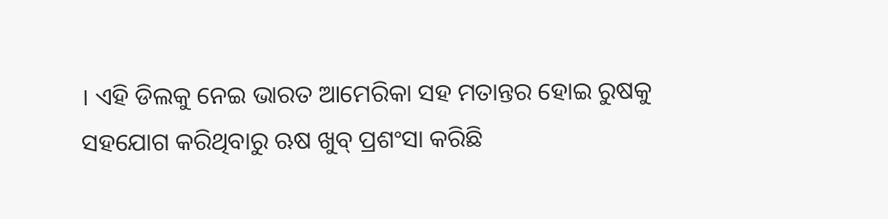। ଏହି ଡିଲକୁ ନେଇ ଭାରତ ଆମେରିକା ସହ ମତାନ୍ତର ହୋଇ ରୁଷକୁ ସହଯୋଗ କରିଥିବାରୁ ଋଷ ଖୁବ୍ ପ୍ରଶଂସା କରିଛି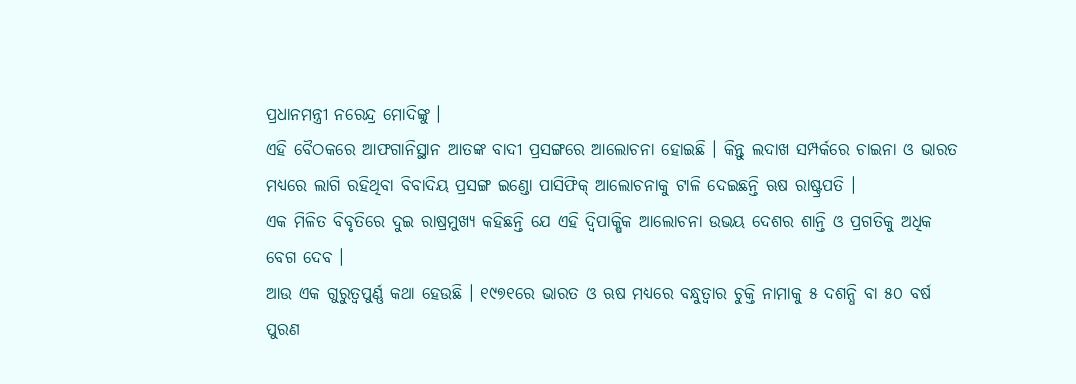ପ୍ରଧାନମନ୍ତ୍ରୀ ନରେନ୍ଦ୍ର ମୋଦିଙ୍କୁ ।
ଏହି ବୈଠକରେ ଆଫଗାନିସ୍ଥାନ ଆତଙ୍କ ବାଦୀ ପ୍ରସଙ୍ଗରେ ଆଲୋଚନା ହୋଇଛି । କିନ୍ତୁ ଲଦାଖ ସମ୍ପର୍କରେ ଚାଇନା ଓ ଭାରତ ମଧ୍ୟରେ ଲାଗି ରହିଥିବା ବିବାଦିୟ ପ୍ରସଙ୍ଗ ଇଣ୍ଡୋ ପାସିଫିକ୍ ଆଲୋଚନାକୁ ଟାଳି ଦେଇଛନ୍ତି ଋଷ ରାଷ୍ଟ୍ରପତି ।
ଏକ ମିଳିତ ବିବୃତିରେ ଦୁଇ ରାଷ୍ରମୁଖ୍ୟ କହିଛନ୍ତି ଯେ ଏହି ଦ୍ୱିପାକ୍ଷିକ ଆଲୋଚନା ଉଭୟ ଦେଶର ଶାନ୍ତି ଓ ପ୍ରଗତିକୁ ଅଧିକ ବେଗ ଦେବ ।
ଆଉ ଏକ ଗୁରୁତ୍ୱପୁର୍ଣ୍ଣ କଥା ହେଉଛି । ୧୯୭୧ରେ ଭାରତ ଓ ଋଷ ମଧ୍ୟରେ ବନ୍ଧୁତ୍ୱାର ଚୁକ୍ତି ନାମାକୁ ୫ ଦଶନ୍ଧି ବା ୫୦ ବର୍ଷ ପୁରଣ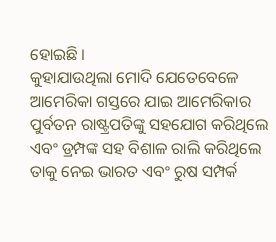ହୋଇଛି ।
କୁହାଯାଉଥିଲା ମୋଦି ଯେତେବେଳେ ଆମେରିକା ଗସ୍ତରେ ଯାଇ ଆମେରିକାର ପୁର୍ବତନ ରାଷ୍ଟ୍ରପତିଙ୍କୁ ସହଯୋଗ କରିଥିଲେ ଏବଂ ଡ୍ରମ୍ପଙ୍କ ସହ ବିଶାଳ ରାଲି କରିଥିଲେ ତାକୁ ନେଇ ଭାରତ ଏବଂ ରୁଷ ସମ୍ପର୍କ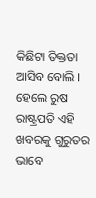କିଛିଟା ତିକ୍ତତା ଆସିବ ବୋଲି । ହେଲେ ରୁଷ ରାଷ୍ଟ୍ରପତି ଏହି ଖବରକୁ ଗୁରୁତର ଭାବେ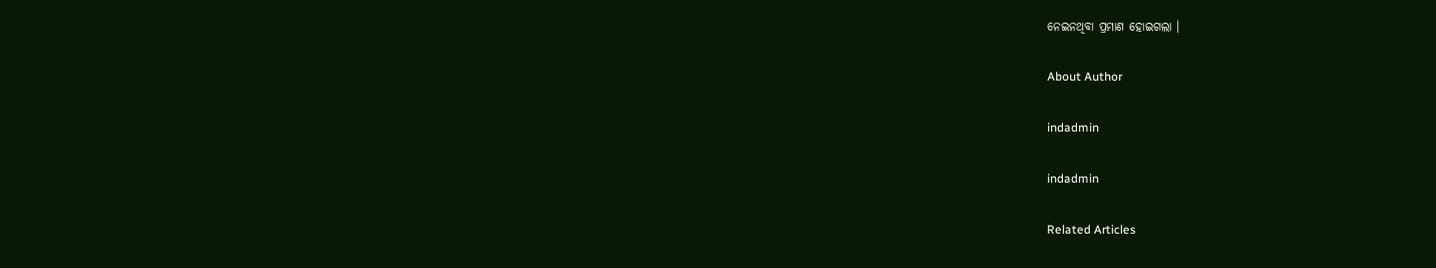ନେଇନଥିବା ପ୍ରମାଣ ହୋଇଗଲା ।

About Author

indadmin

indadmin

Related Articles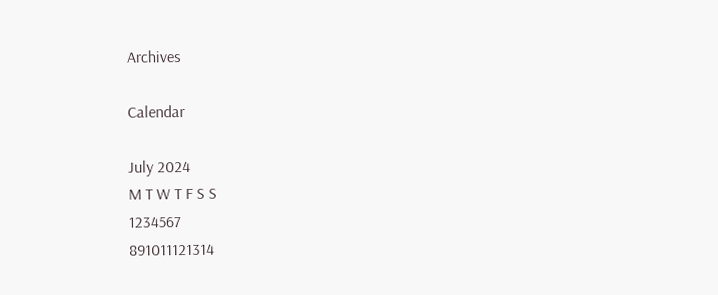Archives

Calendar

July 2024
M T W T F S S
1234567
891011121314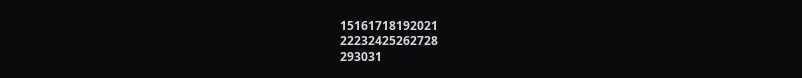15161718192021
22232425262728
293031